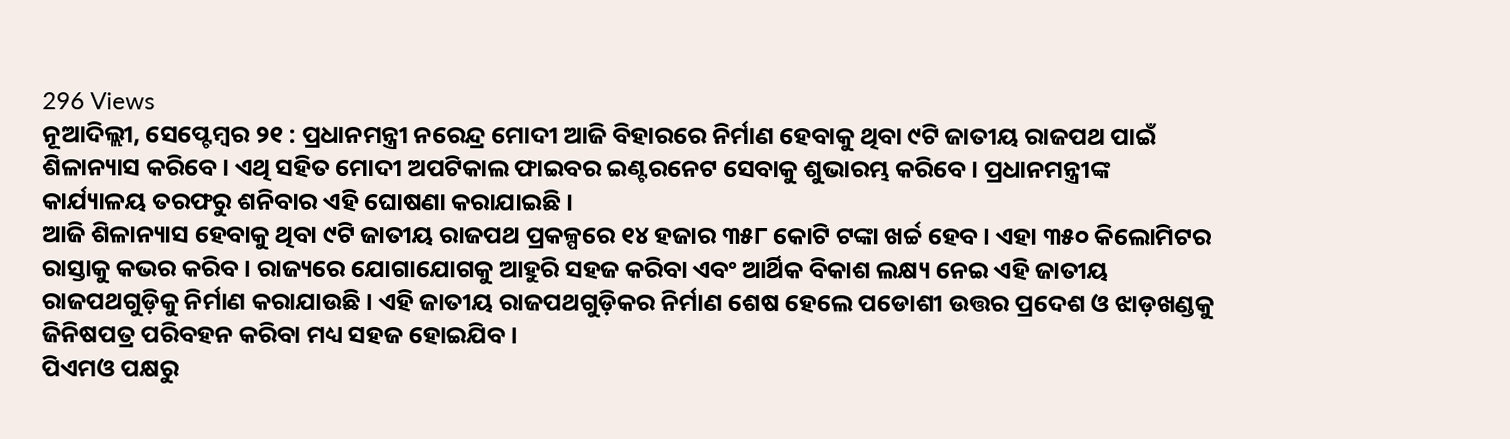296 Views
ନୂଆଦିଲ୍ଲୀ, ସେପ୍ଟେମ୍ବର ୨୧ : ପ୍ରଧାନମନ୍ତ୍ରୀ ନରେନ୍ଦ୍ର ମୋଦୀ ଆଜି ବିହାରରେ ନିର୍ମାଣ ହେବାକୁ ଥିବା ୯ଟି ଜାତୀୟ ରାଜପଥ ପାଇଁ ଶିଳାନ୍ୟାସ କରିବେ । ଏଥି ସହିତ ମୋଦୀ ଅପଟିକାଲ ଫାଇବର ଇଣ୍ଟରନେଟ ସେବାକୁ ଶୁଭାରମ୍ଭ କରିବେ । ପ୍ରଧାନମନ୍ତ୍ରୀଙ୍କ କାର୍ଯ୍ୟାଳୟ ତରଫରୁ ଶନିବାର ଏହି ଘୋଷଣା କରାଯାଇଛି ।
ଆଜି ଶିଳାନ୍ୟାସ ହେବାକୁ ଥିବା ୯ଟି ଜାତୀୟ ରାଜପଥ ପ୍ରକଳ୍ପରେ ୧୪ ହଜାର ୩୫୮ କୋଟି ଟଙ୍କା ଖର୍ଚ୍ଚ ହେବ । ଏହା ୩୫୦ କିଲୋମିଟର ରାସ୍ତାକୁ କଭର କରିବ । ରାଜ୍ୟରେ ଯୋଗାଯୋଗକୁ ଆହୁରି ସହଜ କରିବା ଏବଂ ଆର୍ଥିକ ବିକାଶ ଲକ୍ଷ୍ୟ ନେଇ ଏହି ଜାତୀୟ ରାଜପଥଗୁଡ଼ିକୁ ନିର୍ମାଣ କରାଯାଉଛି । ଏହି ଜାତୀୟ ରାଜପଥଗୁଡ଼ିକର ନିର୍ମାଣ ଶେଷ ହେଲେ ପଡୋଶୀ ଉତ୍ତର ପ୍ରଦେଶ ଓ ଝାଡ଼ଖଣ୍ଡକୁ ଜିନିଷପତ୍ର ପରିବହନ କରିବା ମଧ୍ୟ ସହଜ ହୋଇଯିବ ।
ପିଏମଓ ପକ୍ଷରୁ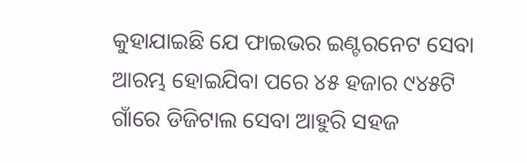କୁହାଯାଇଛି ଯେ ଫାଇଭର ଇଣ୍ଟରନେଟ ସେବା ଆରମ୍ଭ ହୋଇଯିବା ପରେ ୪୫ ହଜାର ୯୪୫ଟି ଗାଁରେ ଡିଜିଟାଲ ସେବା ଆହୁରି ସହଜ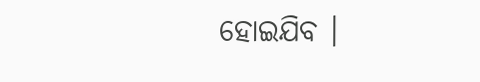ହୋଇଯିବ ।